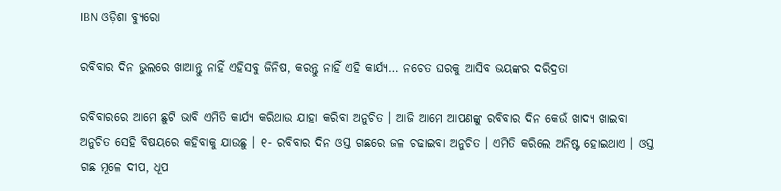IBN ଓଡ଼ିଶା ବ୍ୟୁରୋ

ରବିବାର ଦିନ ଭୁଲରେ ଖାଆନ୍ତୁ ନାହିଁ ଏହିସବୁ ଜିନିଷ, କରନ୍ତୁ ନାହିଁ ଏହି କାର୍ଯ୍ୟ… ନଚେତ ଘରକୁ ଆସିବ ଭୟଙ୍କର ଦରିଦ୍ରତା

ରବିବାରରେ ଆମେ ଛୁଟି ଭାବି ଏମିତି କାର୍ଯ୍ୟ କରିଥାଉ ଯାହା କରିବା ଅନୁଚିତ । ଆଜି ଆମେ ଆପଣଙ୍କୁ ରବିବାର ଦିନ କେଉଁ ଖାଦ୍ୟ ଖାଇବା ଅନୁଚିତ ସେହି ବିଷୟରେ କହିବାକୁ ଯାଉଛୁ । ୧- ରବିବାର ଦିନ ଓସ୍ତ ଗଛରେ ଜଳ ଚଢାଇବା ଅନୁଚିତ । ଏମିତି କରିଲେ ଅନିଷ୍ଟ ହୋଇଥାଏ । ଓସ୍ତ ଗଛ ମୂଳେ ଦୀପ, ଧୂପ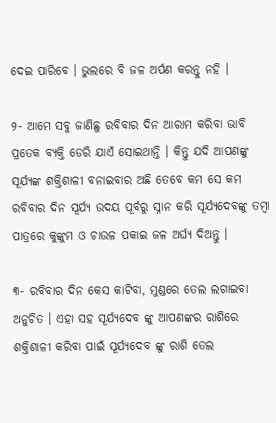ଦେଇ ପାରିବେ । ଭୁଲରେ ବି ଜଳ ଅର୍ପଣ କରନ୍ତୁ ନହି ।

୨- ଆମେ ସବୁ ଜାଣିଛୁ ରବିବାର ଦିନ ଆରାମ କରିବା ଭାବି ପ୍ରତେକ ବ୍ୟକ୍ତି ଡେରି ଯାଏଁ ସୋଇଥାନ୍ତି । କିନ୍ତୁ ଯଦି ଆପଣଙ୍କୁ ସୂର୍ଯ୍ୟଙ୍କ ଶକ୍ତିଶାଳୀ ବନାଇବାର ଅଛି ତେବେ କମ ସେ କମ ରବିବାର ଦିନ ସୂର୍ଯ୍ୟ ଉଦୟ ପୂର୍ବରୁ ସ୍ନାନ କରି ସୂର୍ଯ୍ୟଦେବଙ୍କୁ ତମ୍ବା ପାତ୍ରରେ କୁଙ୍କୁମ ଓ ଚାଉଳ ପକାଇ ଜଳ ଅର୍ଘ୍ୟ ଦିଅନ୍ତୁ ।

୩- ରବିବାର ଦିନ କେସ କାଟିବା, ମୁଣ୍ଡରେ ତେଲ ଲଗାଇବା ଅନୁଚିତ । ଏହା ସହ ସୂର୍ଯ୍ୟଦେବ ଙ୍କୁ ଆପଣଙ୍କର ରାଶିରେ ଶକ୍ତିଶାଳୀ କରିବା ପାଇଁ ସୂର୍ଯ୍ୟଦେବ ଙ୍କୁ ରାଶି ତେଲ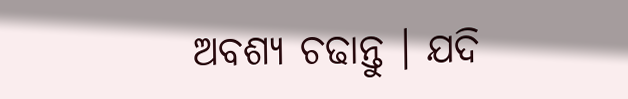ଅବଶ୍ୟ ଚଢାନ୍ତୁ । ଯଦି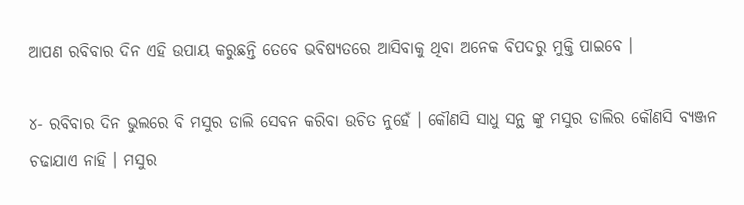ଆପଣ ରବିବାର ଦିନ ଏହି ଉପାୟ କରୁଛନ୍ତି ତେବେ ଭବିଷ୍ୟତରେ ଆସିବାକୁ ଥିବା ଅନେକ ବିପଦରୁ ମୁକ୍ତି ପାଇବେ ।

୪- ରବିବାର ଦିନ ଭୁଲରେ ବି ମସୁର ଡାଲି ସେବନ କରିବା ଉଚିତ ନୁହେଁ । କୌଣସି ସାଧୁ ସନ୍ଥ ଙ୍କୁ ମସୁର ଡାଲିର କୌଣସି ବ୍ୟଞ୍ଜନ ଚଢାଯାଏ ନାହି । ମସୁର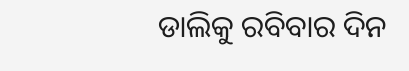ଡାଲିକୁ ରବିବାର ଦିନ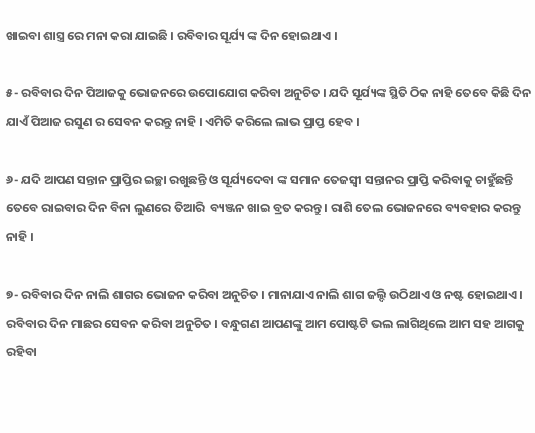ଖାଇବା ଶାସ୍ତ୍ର ରେ ମନା କରା ଯାଇଛି । ରବିବାର ସୂର୍ଯ୍ୟ ଙ୍କ ଦିନ ହୋଇଥାଏ ।

୫- ରବିବାର ଦିନ ପିଆଜକୁ ଭୋଜନରେ ଉପୋଯୋଗ କରିବା ଅନୁଚିତ । ଯଦି ସୂର୍ଯ୍ୟଙ୍କ ସ୍ଥିତି ଠିକ ନାହି ତେବେ କିଛି ଦିନ ଯାଏଁ ପିଆଜ ରସୁଣ ର ସେବନ କରନ୍ତୁ ନାହି । ଏମିତି କରିଲେ ଲାଭ ପ୍ରାପ୍ତ ହେବ ।

୬- ଯଦି ଆପଣ ସନ୍ତାନ ପ୍ରାପ୍ତିର ଇଚ୍ଛା ରଖୁଛନ୍ତି ଓ ସୂର୍ଯ୍ୟଦେବା ଙ୍କ ସମାନ ତେଜସ୍ଵୀ ସନ୍ତାନର ପ୍ରାପ୍ତି କରିବାକୁ ଚାହୁଁଛନ୍ତି ତେବେ ରାଇବାର ଦିନ ବିନା ଲୁଣରେ ତିଆରି  ବ୍ୟଞ୍ଜନ ଖାଇ ବ୍ରତ କରନ୍ତୁ । ରାଶି ତେଲ ଭୋଜନରେ ବ୍ୟବହାର କରନ୍ତୁ ନାହି ।

୭- ରବିବାର ଦିନ ନାଲି ଶାଗର ଭୋଜନ କରିବା ଅନୁଚିତ । ମାନାଯାଏ ନାଲି ଶାଗ ଜଲ୍ଦି ଉଠିଥାଏ ଓ ନଷ୍ଟ ହୋଇଥାଏ । ରବିବାର ଦିନ ମାଛର ସେବନ କରିବା ଅନୁଚିତ । ବନ୍ଧୁଗଣ ଆପଣଙ୍କୁ ଆମ ପୋଷ୍ଟଟି ଭଲ ଲାଗିଥିଲେ ଆମ ସହ ଆଗକୁ ରହିବା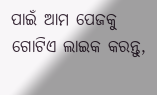ପାଇଁ ଆମ ପେଜକୁ ଗୋଟିଏ ଲାଇକ କରନ୍ତୁ,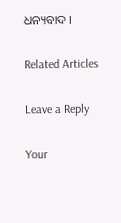ଧନ୍ୟବାଦ ।

Related Articles

Leave a Reply

Your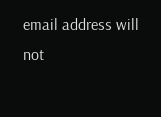email address will not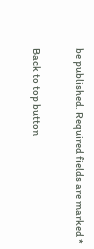be published. Required fields are marked *

Back to top button